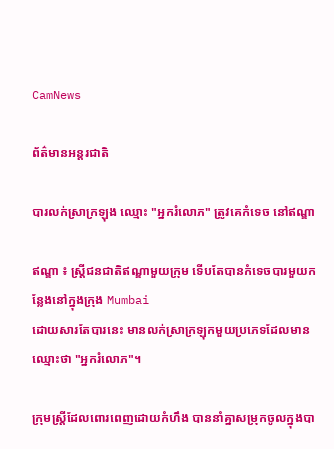CamNews

ព័ត៌មានអន្តរជាតិ

បារលក់ស្រាក្រឡុង ឈ្មោះ "អ្នករំលោភ" ត្រូវគេកំទេច នៅឥណ្ឌា

ឥណ្ឌា ៖ ស្ដ្រីជនជាតិឥណ្ឌាមួយក្រុម ទើបតែបានកំទេចបារមួយកន្លែងនៅក្នុងក្រុង Mumbai
ដោយសារតែបារនេះ មានលក់ស្រាក្រឡុកមួយប្រភេទដែលមានឈ្មោះថា "អ្នករំលោភ"។

ក្រុមស្ដ្រីដែលពោរពេញដោយកំហឹង បាននាំគ្នាសម្រុកចូលក្នុងបា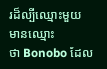រដ៏ល្បីឈ្មោះមួយ មានឈ្មោះ
ថា Bonobo ដែល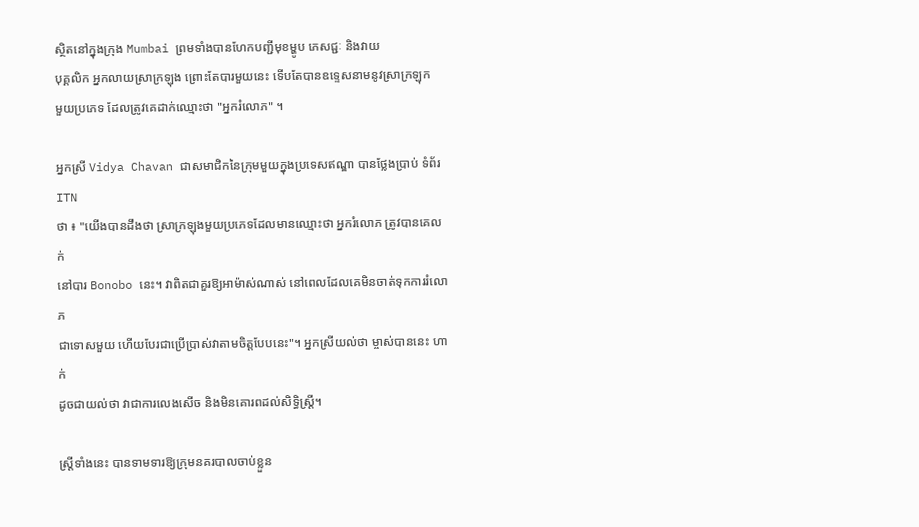ស្ថិតនៅក្នុងក្រុង Mumbai ព្រមទាំងបានហែកបញ្ជីមុខម្ហូប ភេសជ្ជៈ និងវាយ
បុគ្គលិក អ្នកលាយស្រាក្រឡុង ព្រោះតែបារមួយនេះ ទើបតែបានឧទ្ទេសនាមនូវស្រាក្រឡុក
មួយប្រភេទ ដែលត្រូវគេដាក់ឈ្មោះថា "អ្នករំលោភ" ។

អ្នកស្រី Vidya Chavan ជាសមាជិកនៃក្រុមមួយក្នុងប្រទេសឥណ្ឌា បានថ្លែងប្រាប់ ទំព័រ ITN
ថា ៖ "យើងបានដឹងថា ស្រាក្រឡុងមួយប្រភេទដែលមានឈ្មោះថា អ្នករំលោភ ត្រូវបានគេលក់
នៅបារ Bonobo នេះ។ វាពិតជាគួរឱ្យអាម៉ាស់ណាស់ នៅពេលដែលគេមិនចាត់ទុកការរំលោភ
ជាទោសមួយ ហើយបែរជាប្រើប្រាស់វាតាមចិត្តបែបនេះ"។ អ្នកស្រីយល់ថា ម្ចាស់បាននេះ ហាក់
ដូចជាយល់ថា វាជាការលេងសើច និងមិនគោរពដល់សិទ្ធិស្ដ្រី។

ស្ដ្រីទាំងនេះ បានទាមទារឱ្យក្រុមនគរបាលចាប់ខ្លួន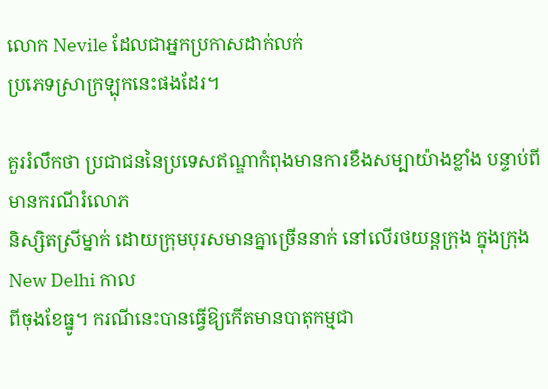លោក Nevile ដែលជាអ្នកប្រកាសដាក់លក់
ប្រភេទស្រាក្រឡុកនេះផងដែរ។

គួររំលឹកថា ប្រជាជននៃប្រទេសឥណ្ឌាកំពុងមានការខឹងសម្បាយ៉ាងខ្លាំង បន្ទាប់ពីមានករណីរំលោភ
និស្សិតស្រីម្នាក់ ដោយក្រុមបុរសមានគ្នាច្រើននាក់ នៅលើរថយន្ដក្រុង ក្នុងក្រុង New Delhi កាល
ពីចុងខែធ្នូ។ ករណីនេះបានធ្វើឱ្យកើតមានបាតុកម្មជា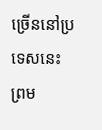ច្រើននៅប្រទេសនេះ ព្រម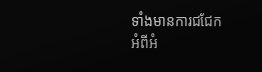ទាំងមានការជជែក
អំពីអំ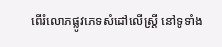ពើរំលោភផ្លូវភេទសំដៅលើស្ដ្រី នៅទូទាំង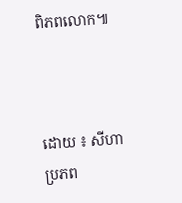ពិភពលោក៕



ដោយ ៖ សីហា
ប្រភព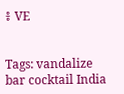៖ VE


Tags: vandalize bar cocktail India